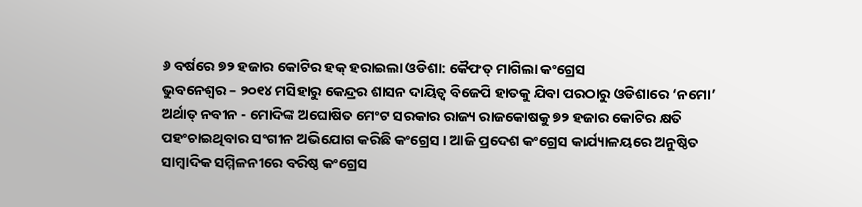୬ ବର୍ଷରେ ୭୨ ହଜାର କୋଟିର ହକ୍ ହରାଇଲା ଓଡିଶା: କୈଫତ୍ ମାଗିଲା କଂଗ୍ରେସ
ଭୁବନେଶ୍ୱର – ୨୦୧୪ ମସିହାରୁ କେନ୍ଦ୍ରର ଶାସନ ଦାୟିତ୍ୱ ବିଜେପି ହାତକୁ ଯିବା ପରଠାରୁ ଓଡିଶାରେ ‘ନମୋ’ ଅର୍ଥାତ୍ ନବୀନ - ମୋଦିଙ୍କ ଅଘୋଷିତ ମେଂଟ ସରକାର ରାଜ୍ୟ ରାଜକୋଷକୁ ୭୨ ହଜାର କୋଟିର କ୍ଷତି ପହଂଚାଇଥିବାର ସଂଗୀନ ଅଭିଯୋଗ କରିଛି କଂଗ୍ରେସ । ଆଜି ପ୍ରଦେଶ କଂଗ୍ରେସ କାର୍ଯ୍ୟାଳୟରେ ଅନୁଷ୍ଠିତ ସାମ୍ବାଦିକ ସମ୍ମିଳନୀରେ ବରିଷ୍ଠ କଂଗ୍ରେସ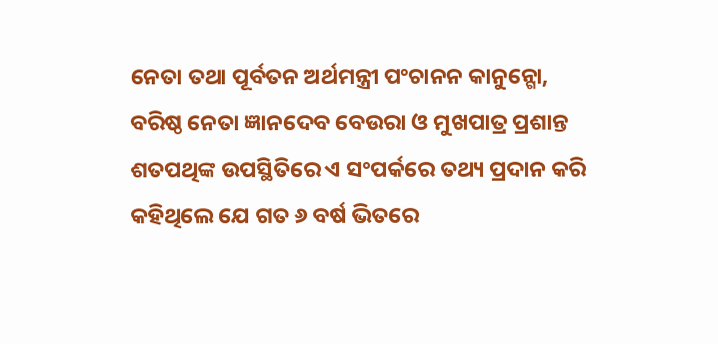ନେତା ତଥା ପୂର୍ବତନ ଅର୍ଥମନ୍ତ୍ରୀ ପଂଚାନନ କାନୁନ୍ଗୋ, ବରିଷ୍ଠ ନେତା ଜ୍ଞାନଦେବ ବେଉରା ଓ ମୁଖପାତ୍ର ପ୍ରଶାନ୍ତ ଶତପଥିଙ୍କ ଉପସ୍ଥିତିରେ ଏ ସଂପର୍କରେ ତଥ୍ୟ ପ୍ରଦାନ କରି କହିଥିଲେ ଯେ ଗତ ୬ ବର୍ଷ ଭିତରେ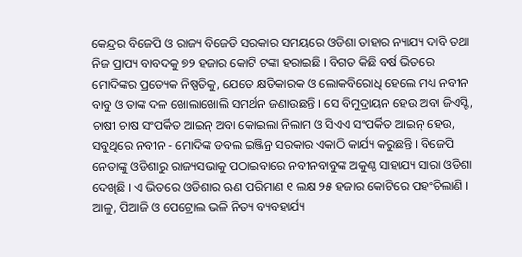କେନ୍ଦ୍ରର ବିଜେପି ଓ ରାଜ୍ୟ ବିଜେଡି ସରକାର ସମୟରେ ଓଡିଶା ତାହାର ନ୍ୟାଯ୍ୟ ଦାବି ତଥା ନିଜ ପ୍ରାପ୍ୟ ବାବଦକୁ ୭୨ ହଜାର କୋଟି ଟଙ୍କା ହରାଇଛି । ବିଗତ କିଛି ବର୍ଷ ଭିତରେ ମୋଦିଙ୍କର ପ୍ରତ୍ୟେକ ନିଷ୍ପତିକୁ, ଯେତେ କ୍ଷତିକାରକ ଓ ଲୋକବିରୋଧି ହେଲେ ମଧ୍ୟ ନବୀନ ବାବୁ ଓ ତାଙ୍କ ଦଳ ଖୋଲାଖୋଲି ସମର୍ଥନ ଜଣାଉଛନ୍ତି । ସେ ବିମୁଦ୍ରାୟନ ହେଉ ଅବା ଜିଏସ୍ଟି, ଚାଷୀ ଚାଷ ସଂପର୍କିତ ଆଇନ୍ ଅବା କୋଇଲା ନିଲାମ ଓ ସିଏଏ ସଂପର୍କିତ ଆଇନ୍ ହେଉ, ସବୁଥିରେ ନବୀନ - ମୋଦିଙ୍କ ଡବଲ ଇଞ୍ଜିନ୍ର ସରକାର ଏକାଠି କାର୍ଯ୍ୟ କରୁଛନ୍ତି । ବିଜେପି ନେତାଙ୍କୁ ଓଡିଶାରୁ ରାଜ୍ୟସଭାକୁ ପଠାଇବାରେ ନବୀନବାବୁଙ୍କ ଅକୁଣ୍ଠ ସାହାଯ୍ୟ ସାରା ଓଡିଶା ଦେଖିଛି । ଏ ଭିତରେ ଓଡିଶାର ଋଣ ପରିମାଣ ୧ ଲକ୍ଷ ୨୫ ହଜାର କୋଟିରେ ପହଂଚିଲାଣି । ଆଳୁ, ପିଆଜି ଓ ପେଟ୍ରୋଲ ଭଳି ନିତ୍ୟ ବ୍ୟବହାର୍ଯ୍ୟ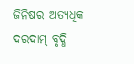ଜିନିଷର ଅତ୍ୟଧିକ ଦରଦାମ୍ ବୃଦ୍ଧି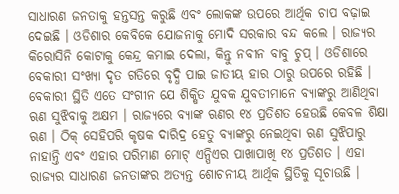ସାଧାରଣ ଜନତାକୁ ହନ୍ତସନ୍ତ କରୁଛି ଏବଂ ଲୋକଙ୍କ ଉପରେ ଆର୍ଥିକ ଚାପ ବଢ଼ାଇ ଦେଇଛି । ଓଡିଶାର କେବିକେ ଯୋଜନାକୁ ମୋଦି ସରକାର ବନ୍ଦ କଲେ । ରାଜ୍ୟର କିରୋସିନି କୋଟାକୁ କେନ୍ଦ୍ର କମାଇ ଦେଲା, କିନ୍ତୁ ନବୀନ ବାବୁ ଚୁପ୍ । ଓଡିଶାରେ ବେକାରୀ ସଂଖ୍ୟା ଦୃତ ଗତିରେ ବୃଦ୍ଧି ପାଇ ଜାତୀୟ ହାର ଠାରୁ ଉପରେ ରହିଛି । ବେକାରୀ ସ୍ଥିତି ଏତେ ସଂଗୀନ ଯେ ଶିକ୍ଷିତ ଯୁବକ ଯୁବତୀମାନେ ବ୍ୟାଙ୍କରୁ ଆଣିଥିବା ଋଣ ସୁଝିବାକୁ ଅକ୍ଷମ । ରାଜ୍ୟରେ ବ୍ୟାଙ୍କ ଋଣର ୧୪ ପ୍ରତିଶତ ହେଉଛି କେବଳ ଶିକ୍ଷା ଋଣ । ଠିକ୍ ସେହିପରି କୃଷକ ଦାରିଦ୍ର ହେତୁ ବ୍ୟାଙ୍କରୁ ନେଇଥିବା ଋଣ ସୁଝିପାରୁ ନାହାନ୍ତି ଏବଂ ଏହାର ପରିମାଣ ମୋଟ୍ ଏନ୍ପିଏର ପାଖାପାଖି ୧୪ ପ୍ରତିଶତ । ଏହା ରାଜ୍ୟର ସାଧାରଣ ଜନତାଙ୍କର ଅତ୍ୟନ୍ତ ଶୋଚନୀୟ ଆର୍ଥିକ ସ୍ଥିତିକୁ ସୂଚାଉଛି ।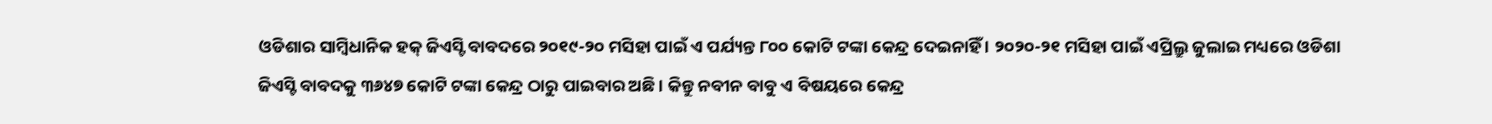ଓଡିଶାର ସାମ୍ବିଧାନିକ ହକ୍ ଜିଏସ୍ଟି ବାବଦରେ ୨୦୧୯-୨୦ ମସିହା ପାଇଁ ଏ ପର୍ଯ୍ୟନ୍ତ ୮୦୦ କୋଟି ଟଙ୍କା କେନ୍ଦ୍ର ଦେଇନାହିଁ । ୨୦୨୦-୨୧ ମସିହା ପାଇଁ ଏପ୍ରିଲ୍ରୁ ଜୁଲାଇ ମଧ୍ୟରେ ଓଡିଶା ଜିଏସ୍ଟି ବାବଦକୁ ୩୬୪୭ କୋଟି ଟଙ୍କା କେନ୍ଦ୍ର ଠାରୁ ପାଇବାର ଅଛି । କିନ୍ତୁ ନବୀନ ବାବୁ ଏ ବିଷୟରେ କେନ୍ଦ୍ର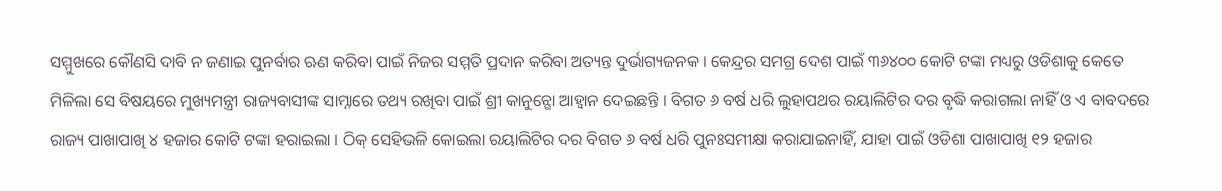ସମ୍ମୁଖରେ କୌଣସି ଦାବି ନ ଜଣାଇ ପୁନର୍ବାର ଋଣ କରିବା ପାଇଁ ନିଜର ସମ୍ମତି ପ୍ରଦାନ କରିବା ଅତ୍ୟନ୍ତ ଦୁର୍ଭାଗ୍ୟଜନକ । କେନ୍ଦ୍ରର ସମଗ୍ର ଦେଶ ପାଇଁ ୩୬୪୦୦ କୋଟି ଟଙ୍କା ମଧ୍ୟରୁ ଓଡିଶାକୁ କେତେ ମିଳିଲା ସେ ବିଷୟରେ ମୁଖ୍ୟମନ୍ତ୍ରୀ ରାଜ୍ୟବାସୀଙ୍କ ସାମ୍ନାରେ ତଥ୍ୟ ରଖିବା ପାଇଁ ଶ୍ରୀ କାନୁନ୍ଗୋ ଆହ୍ୱାନ ଦେଇଛନ୍ତି । ବିଗତ ୬ ବର୍ଷ ଧରି ଲୁହାପଥର ରୟାଲିଟିର ଦର ବୃଦ୍ଧି କରାଗଲା ନାହିଁ ଓ ଏ ବାବଦରେ ରାଜ୍ୟ ପାଖାପାଖି ୪ ହଜାର କୋଟି ଟଙ୍କା ହରାଇଲା । ଠିକ୍ ସେହିଭଳି କୋଇଲା ରୟାଲିଟିର ଦର ବିଗତ ୬ ବର୍ଷ ଧରି ପୁନଃସମୀକ୍ଷା କରାଯାଇନାହିଁ, ଯାହା ପାଇଁ ଓଡିଶା ପାଖାପାଖି ୧୨ ହଜାର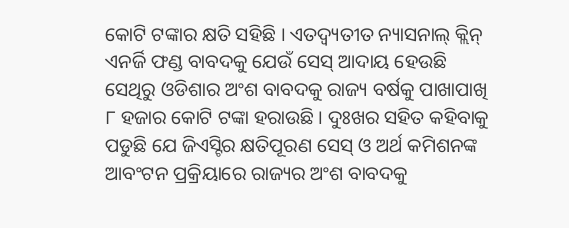କୋଟି ଟଙ୍କାର କ୍ଷତି ସହିଛି । ଏତଦ୍ବ୍ୟତୀତ ନ୍ୟାସନାଲ୍ କ୍ଲିନ୍ ଏନର୍ଜି ଫଣ୍ଡ ବାବଦକୁ ଯେଉଁ ସେସ୍ ଆଦାୟ ହେଉଛି ସେଥିରୁ ଓଡିଶାର ଅଂଶ ବାବଦକୁ ରାଜ୍ୟ ବର୍ଷକୁ ପାଖାପାଖି ୮ ହଜାର କୋଟି ଟଙ୍କା ହରାଉଛି । ଦୁଃଖର ସହିତ କହିବାକୁ ପଡୁଛି ଯେ ଜିଏସ୍ଟିର କ୍ଷତିପୂରଣ ସେସ୍ ଓ ଅର୍ଥ କମିଶନଙ୍କ ଆବଂଟନ ପ୍ରକ୍ରିୟାରେ ରାଜ୍ୟର ଅଂଶ ବାବଦକୁ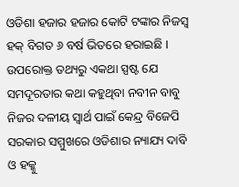ଓଡିଶା ହଜାର ହଜାର କୋଟି ଟଙ୍କାର ନିଜସ୍ୱ ହକ୍ ବିଗତ ୬ ବର୍ଷ ଭିତରେ ହରାଇଛି । ଉପରୋକ୍ତ ତଥ୍ୟରୁ ଏକଥା ସ୍ପଷ୍ଟ ଯେ ସମଦୂରତାର କଥା କହୁଥିବା ନବୀନ ବାବୁ ନିଜର ଦଳୀୟ ସ୍ୱାର୍ଥ ପାଇଁ କେନ୍ଦ୍ର ବିଜେପି ସରକାର ସମ୍ମୁଖରେ ଓଡିଶାର ନ୍ୟାଯ୍ୟ ଦାବି ଓ ହକ୍କୁ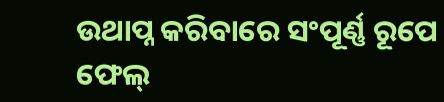ଉଥାପ୍ନ କରିବାରେ ସଂପୂର୍ଣ୍ଣ ରୂପେ ଫେଲ୍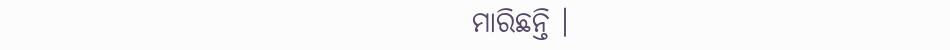ମାରିଛନ୍ତି ।